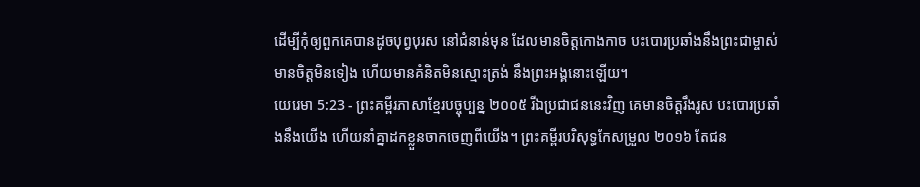ដើម្បីកុំឲ្យពួកគេបានដូចបុព្វបុរស នៅជំនាន់មុន ដែលមានចិត្តកោងកាច បះបោរប្រឆាំងនឹងព្រះជាម្ចាស់ មានចិត្តមិនទៀង ហើយមានគំនិតមិនស្មោះត្រង់ នឹងព្រះអង្គនោះឡើយ។
យេរេមា 5:23 - ព្រះគម្ពីរភាសាខ្មែរបច្ចុប្បន្ន ២០០៥ រីឯប្រជាជននេះវិញ គេមានចិត្តរឹងរូស បះបោរប្រឆាំងនឹងយើង ហើយនាំគ្នាដកខ្លួនចាកចេញពីយើង។ ព្រះគម្ពីរបរិសុទ្ធកែសម្រួល ២០១៦ តែជន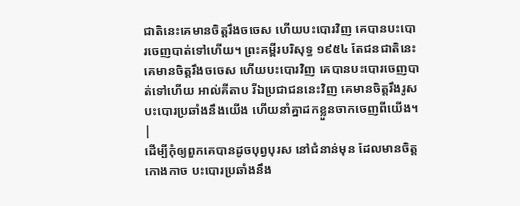ជាតិនេះគេមានចិត្តរឹងចចេស ហើយបះបោរវិញ គេបានបះបោរចេញបាត់ទៅហើយ។ ព្រះគម្ពីរបរិសុទ្ធ ១៩៥៤ តែជនជាតិនេះគេមានចិត្តរឹងចចេស ហើយបះបោរវិញ គេបានបះបោរចេញបាត់ទៅហើយ អាល់គីតាប រីឯប្រជាជននេះវិញ គេមានចិត្តរឹងរូស បះបោរប្រឆាំងនឹងយើង ហើយនាំគ្នាដកខ្លួនចាកចេញពីយើង។ |
ដើម្បីកុំឲ្យពួកគេបានដូចបុព្វបុរស នៅជំនាន់មុន ដែលមានចិត្តកោងកាច បះបោរប្រឆាំងនឹង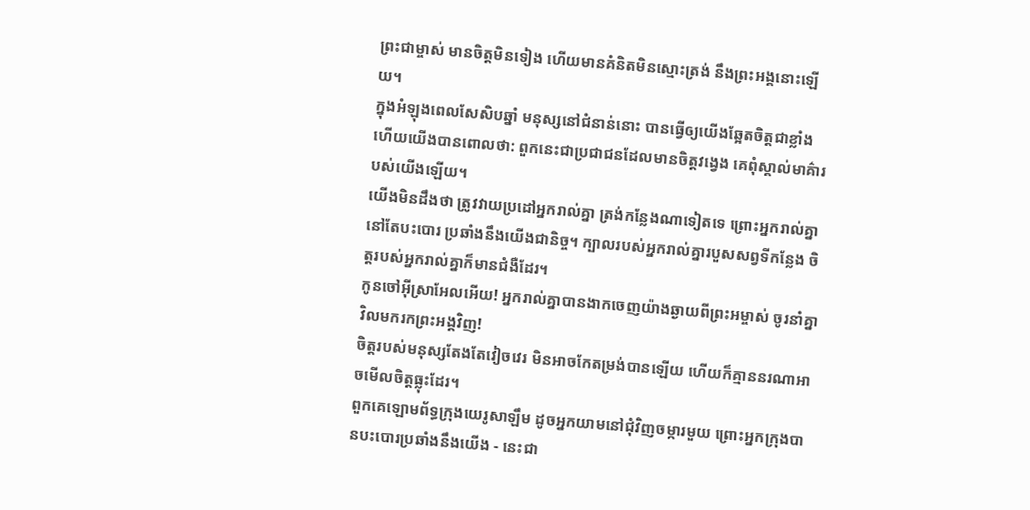ព្រះជាម្ចាស់ មានចិត្តមិនទៀង ហើយមានគំនិតមិនស្មោះត្រង់ នឹងព្រះអង្គនោះឡើយ។
ក្នុងអំឡុងពេលសែសិបឆ្នាំ មនុស្សនៅជំនាន់នោះ បានធ្វើឲ្យយើងឆ្អែតចិត្តជាខ្លាំង ហើយយើងបានពោលថា: ពួកនេះជាប្រជាជនដែលមានចិត្តវង្វេង គេពុំស្គាល់មាគ៌ារបស់យើងឡើយ។
យើងមិនដឹងថា ត្រូវវាយប្រដៅអ្នករាល់គ្នា ត្រង់កន្លែងណាទៀតទេ ព្រោះអ្នករាល់គ្នានៅតែបះបោរ ប្រឆាំងនឹងយើងជានិច្ច។ ក្បាលរបស់អ្នករាល់គ្នារបួសសព្វទីកន្លែង ចិត្តរបស់អ្នករាល់គ្នាក៏មានជំងឺដែរ។
កូនចៅអ៊ីស្រាអែលអើយ! អ្នករាល់គ្នាបានងាកចេញយ៉ាងឆ្ងាយពីព្រះអម្ចាស់ ចូរនាំគ្នាវិលមករកព្រះអង្គវិញ!
ចិត្តរបស់មនុស្សតែងតែវៀចវេរ មិនអាចកែតម្រង់បានឡើយ ហើយក៏គ្មាននរណាអាចមើលចិត្តធ្លុះដែរ។
ពួកគេឡោមព័ទ្ធក្រុងយេរូសាឡឹម ដូចអ្នកយាមនៅជុំវិញចម្ការមួយ ព្រោះអ្នកក្រុងបានបះបោរប្រឆាំងនឹងយើង - នេះជា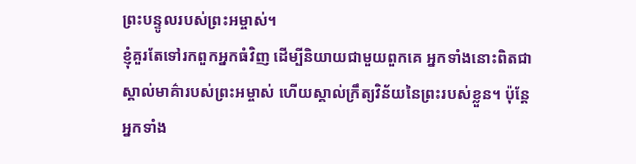ព្រះបន្ទូលរបស់ព្រះអម្ចាស់។
ខ្ញុំគួរតែទៅរកពួកអ្នកធំវិញ ដើម្បីនិយាយជាមួយពួកគេ អ្នកទាំងនោះពិតជាស្គាល់មាគ៌ារបស់ព្រះអម្ចាស់ ហើយស្គាល់ក្រឹត្យវិន័យនៃព្រះរបស់ខ្លួន។ ប៉ុន្តែ អ្នកទាំង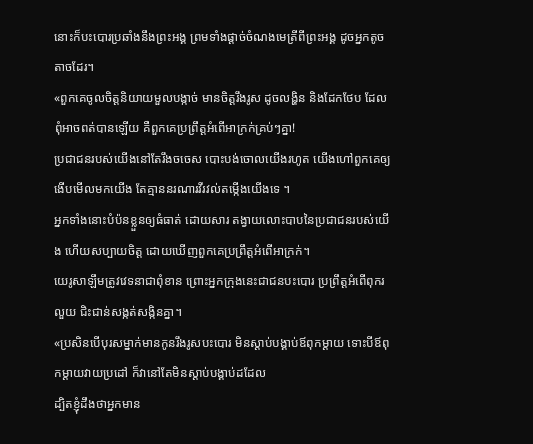នោះក៏បះបោរប្រឆាំងនឹងព្រះអង្គ ព្រមទាំងផ្ដាច់ចំណងមេត្រីពីព្រះអង្គ ដូចអ្នកតូចតាចដែរ។
«ពួកគេចូលចិត្តនិយាយមួលបង្កាច់ មានចិត្តរឹងរូស ដូចលង្ហិន និងដែកថែប ដែលពុំអាចពត់បានឡើយ គឺពួកគេប្រព្រឹត្តអំពើអាក្រក់គ្រប់ៗគ្នា!
ប្រជាជនរបស់យើងនៅតែរឹងចចេស បោះបង់ចោលយើងរហូត យើងហៅពួកគេឲ្យងើបមើលមកយើង តែគ្មាននរណារវីរវល់តម្កើងយើងទេ ។
អ្នកទាំងនោះបំប៉នខ្លួនឲ្យធំធាត់ ដោយសារ តង្វាយលោះបាបនៃប្រជាជនរបស់យើង ហើយសប្បាយចិត្ត ដោយឃើញពួកគេប្រព្រឹត្តអំពើអាក្រក់។
យេរូសាឡឹមត្រូវវេទនាជាពុំខាន ព្រោះអ្នកក្រុងនេះជាជនបះបោរ ប្រព្រឹត្តអំពើពុករលួយ ជិះជាន់សង្កត់សង្កិនគ្នា។
«ប្រសិនបើបុរសម្នាក់មានកូនរឹងរូសបះបោរ មិនស្ដាប់បង្គាប់ឪពុកម្ដាយ ទោះបីឪពុកម្ដាយវាយប្រដៅ ក៏វានៅតែមិនស្ដាប់បង្គាប់ដដែល
ដ្បិតខ្ញុំដឹងថាអ្នកមាន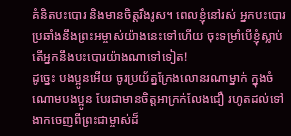គំនិតបះបោរ និងមានចិត្តរឹងរូស។ ពេលខ្ញុំនៅរស់ អ្នកបះបោរប្រឆាំងនឹងព្រះអម្ចាស់យ៉ាងនេះទៅហើយ ចុះទម្រាំបើខ្ញុំស្លាប់ តើអ្នកនឹងបះបោរយ៉ាងណាទៅទៀត!
ដូច្នេះ បងប្អូនអើយ ចូរប្រយ័ត្នក្រែងលោនរណាម្នាក់ ក្នុងចំណោមបងប្អូន បែរជាមានចិត្តអាក្រក់លែងជឿ រហូតដល់ទៅងាកចេញពីព្រះជាម្ចាស់ដ៏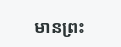មានព្រះ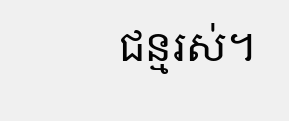ជន្មរស់។